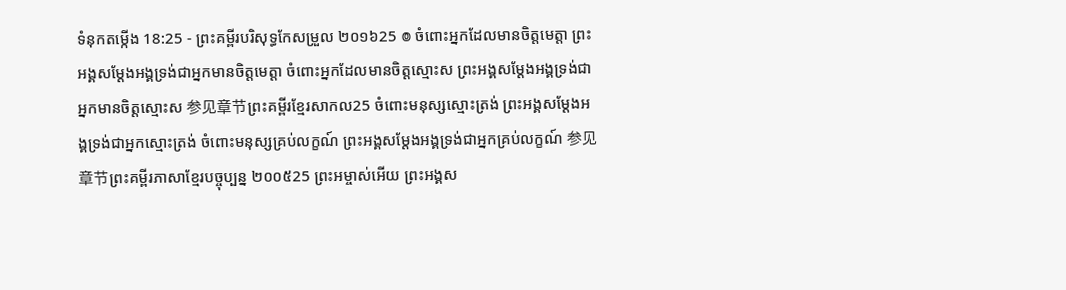ទំនុកតម្កើង 18:25 - ព្រះគម្ពីរបរិសុទ្ធកែសម្រួល ២០១៦25 ៙ ចំពោះអ្នកដែលមានចិត្តមេត្តា ព្រះអង្គសម្ដែងអង្គទ្រង់ជាអ្នកមានចិត្តមេត្តា ចំពោះអ្នកដែលមានចិត្តស្មោះស ព្រះអង្គសម្ដែងអង្គទ្រង់ជាអ្នកមានចិត្តស្មោះស 参见章节ព្រះគម្ពីរខ្មែរសាកល25 ចំពោះមនុស្សស្មោះត្រង់ ព្រះអង្គសម្ដែងអង្គទ្រង់ជាអ្នកស្មោះត្រង់ ចំពោះមនុស្សគ្រប់លក្ខណ៍ ព្រះអង្គសម្ដែងអង្គទ្រង់ជាអ្នកគ្រប់លក្ខណ៍ 参见章节ព្រះគម្ពីរភាសាខ្មែរបច្ចុប្បន្ន ២០០៥25 ព្រះអម្ចាស់អើយ ព្រះអង្គស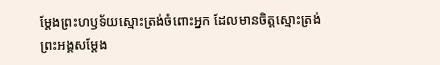ម្តែងព្រះហឫទ័យស្មោះត្រង់ចំពោះអ្នក ដែលមានចិត្តស្មោះត្រង់ ព្រះអង្គសម្តែង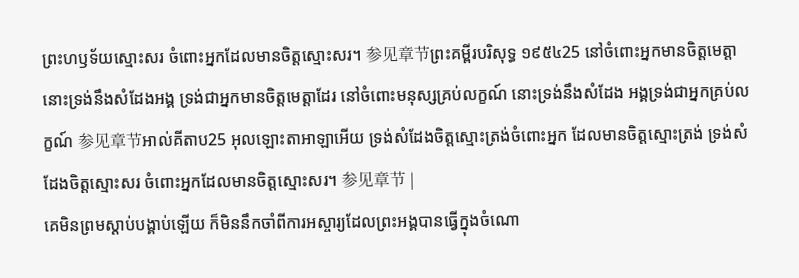ព្រះហឫទ័យស្មោះសរ ចំពោះអ្នកដែលមានចិត្តស្មោះសរ។ 参见章节ព្រះគម្ពីរបរិសុទ្ធ ១៩៥៤25 នៅចំពោះអ្នកមានចិត្តមេត្តា នោះទ្រង់នឹងសំដែងអង្គ ទ្រង់ជាអ្នកមានចិត្តមេត្តាដែរ នៅចំពោះមនុស្សគ្រប់លក្ខណ៍ នោះទ្រង់នឹងសំដែង អង្គទ្រង់ជាអ្នកគ្រប់លក្ខណ៍ 参见章节អាល់គីតាប25 អុលឡោះតាអាឡាអើយ ទ្រង់សំដែងចិត្តស្មោះត្រង់ចំពោះអ្នក ដែលមានចិត្តស្មោះត្រង់ ទ្រង់សំដែងចិត្តស្មោះសរ ចំពោះអ្នកដែលមានចិត្តស្មោះសរ។ 参见章节 |
គេមិនព្រមស្ដាប់បង្គាប់ឡើយ ក៏មិននឹកចាំពីការអស្ចារ្យដែលព្រះអង្គបានធ្វើក្នុងចំណោ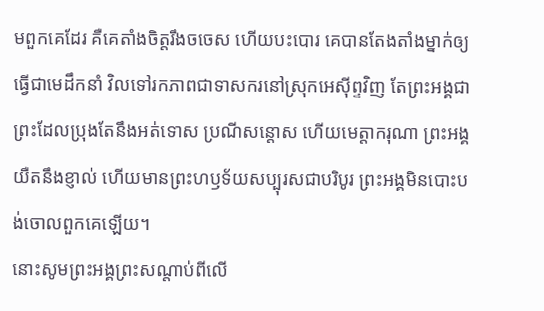មពួកគេដែរ គឺគេតាំងចិត្តរឹងចចេស ហើយបះបោរ គេបានតែងតាំងម្នាក់ឲ្យធ្វើជាមេដឹកនាំ វិលទៅរកភាពជាទាសករនៅស្រុកអេស៊ីព្ទវិញ តែព្រះអង្គជាព្រះដែលប្រុងតែនឹងអត់ទោស ប្រណីសន្ដោស ហើយមេត្តាករុណា ព្រះអង្គយឺតនឹងខ្ញាល់ ហើយមានព្រះហឫទ័យសប្បុរសជាបរិបូរ ព្រះអង្គមិនបោះបង់ចោលពួកគេឡើយ។
នោះសូមព្រះអង្គព្រះសណ្តាប់ពីលើ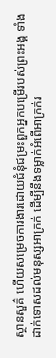ស្ថានសួគ៌ ហើយសម្រេចការងារដោយជំនុំជម្រះពួកអ្នកបម្រើរបស់ព្រះអង្គ ទាំងដាក់ទោសដល់មនុស្សអាក្រក់ ដើម្បីនឹងទម្លាក់អំពើអាក្រក់រ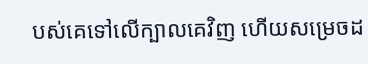បស់គេទៅលើក្បាលគេវិញ ហើយសម្រេចដ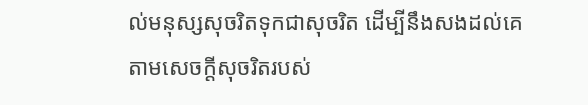ល់មនុស្សសុចរិតទុកជាសុចរិត ដើម្បីនឹងសងដល់គេ តាមសេចក្ដីសុចរិតរបស់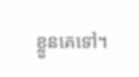ខ្លួនគេទៅ។